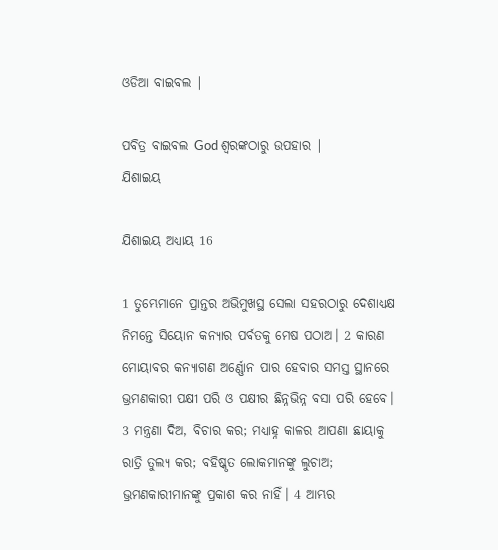ଓଡିଆ ବାଇବଲ |

ପବିତ୍ର ବାଇବଲ God ଶ୍ବରଙ୍କଠାରୁ ଉପହାର |
ଯିଶାଇୟ

ଯିଶାଇୟ ଅଧ୍ୟାୟ 16

1 ତୁମ୍ଭେମାନେ ପ୍ରାନ୍ତର ଅଭିମୁଖସ୍ଥ ସେଲା ସହରଠାରୁ ଦେଶାଧ୍ୟକ୍ଷ ନିମନ୍ତେ ସିୟୋନ କନ୍ୟାର ପର୍ବତକୁ ମେଷ ପଠାଅ। 2 କାରଣ ମୋୟାବର କନ୍ୟାଗଣ ଅର୍ଣ୍ଣୋନ ପାର ହେବାର ସମସ୍ତ ସ୍ଥାନରେ ଭ୍ରମଣକାରୀ ପକ୍ଷୀ ପରି ଓ ପକ୍ଷୀର ଛିନ୍ନଭିନ୍ନ ବସା ପରି ହେବେ। 3 ମନ୍ତ୍ରଣା ଦିଅ, ବିଚାର କର; ମଧ୍ୟାହ୍ନ କାଳର ଆପଣା ଛାୟାକୁ ରାତ୍ରି ତୁଲ୍ୟ କର; ବହିଷ୍କୃତ ଲୋକମାନଙ୍କୁ ଲୁଚାଅ; ଭ୍ରମଣକାରୀମାନଙ୍କୁ ପ୍ରକାଶ କର ନାହିଁ। 4 ଆମ୍ଭର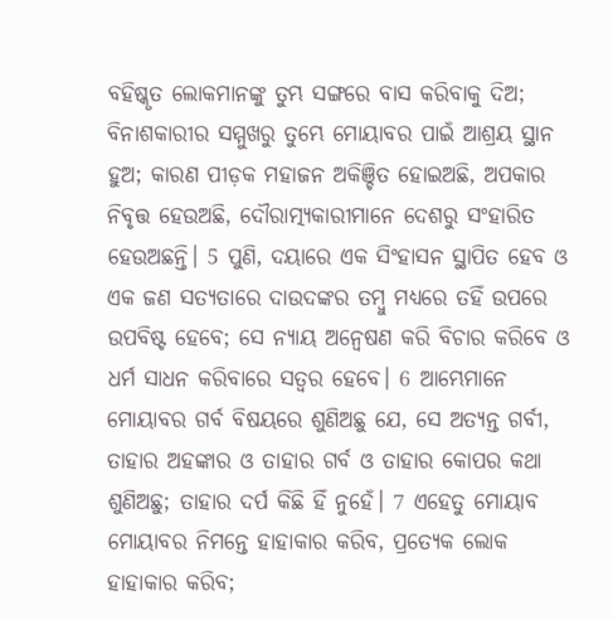ବହିଷ୍କୃତ ଲୋକମାନଙ୍କୁ ତୁମ୍ଭ ସଙ୍ଗରେ ବାସ କରିବାକୁ ଦିଅ; ବିନାଶକାରୀର ସମ୍ମୁଖରୁ ତୁମ୍ଭେ ମୋୟାବର ପାଇଁ ଆଶ୍ରୟ ସ୍ଥାନ ହୁଅ; କାରଣ ପୀଡ଼କ ମହାଜନ ଅକିଞ୍ଚିତ ହୋଇଅଛି, ଅପକାର ନିବୃତ୍ତ ହେଉଅଛି, ଦୌରାତ୍ମ୍ୟକାରୀମାନେ ଦେଶରୁ ସଂହାରିତ ହେଉଅଛନ୍ତି। 5 ପୁଣି, ଦୟାରେ ଏକ ସିଂହାସନ ସ୍ଥାପିତ ହେବ ଓ ଏକ ଜଣ ସତ୍ୟତାରେ ଦାଉଦଙ୍କର ତମ୍ବୁ ମଧ୍ୟରେ ତହିଁ ଉପରେ ଉପବିଷ୍ଟ ହେବେ; ସେ ନ୍ୟାୟ ଅନ୍ଵେଷଣ କରି ବିଚାର କରିବେ ଓ ଧର୍ମ ସାଧନ କରିବାରେ ସତ୍ୱର ହେବେ। 6 ଆମ୍ଭେମାନେ ମୋୟାବର ଗର୍ବ ବିଷୟରେ ଶୁଣିଅଛୁ ଯେ, ସେ ଅତ୍ୟନ୍ତ ଗର୍ବୀ, ତାହାର ଅହଙ୍କାର ଓ ତାହାର ଗର୍ବ ଓ ତାହାର କୋପର କଥା ଶୁଣିଅଛୁ; ତାହାର ଦର୍ପ କିଛି ହିଁ ନୁହେଁ। 7 ଏହେତୁ ମୋୟାବ ମୋୟାବର ନିମନ୍ତେ ହାହାକାର କରିବ, ପ୍ରତ୍ୟେକ ଲୋକ ହାହାକାର କରିବ;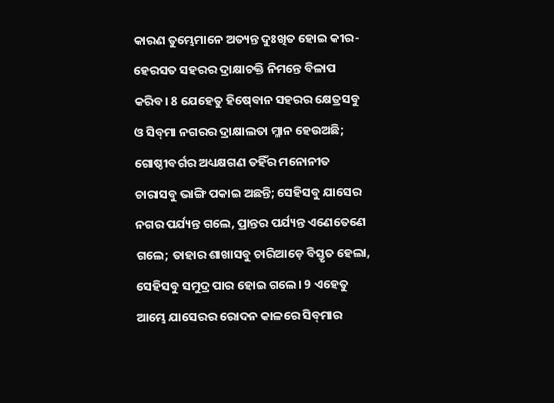କାରଣ ତୁମ୍ଭେମାନେ ଅତ୍ୟନ୍ତ ଦୁଃଖିତ ହୋଇ କୀର-ହେରସତ ସହରର ଦ୍ରାକ୍ଷାଚକ୍ତି ନିମନ୍ତେ ବିଳାପ କରିବ। 8 ଯେହେତୁ ହିଷ୍‍ବୋନ ସହରର କ୍ଷେତ୍ରସବୁ ଓ ସିବ୍‍ମା ନଗରର ଦ୍ରାକ୍ଷାଲତା ମ୍ଳାନ ହେଉଅଛି; ଗୋଷ୍ଠୀବର୍ଗର ଅଧ୍ୟକ୍ଷଗଣ ତହିଁର ମନୋନୀତ ଚାରାସବୁ ଭାଙ୍ଗି ପକାଇ ଅଛନ୍ତି; ସେହିସବୁ ଯାସେର ନଗର ପର୍ଯ୍ୟନ୍ତ ଗଲେ, ପ୍ରାନ୍ତର ପର୍ଯ୍ୟନ୍ତ ଏଣେତେଣେ ଗଲେ; ତାହାର ଶାଖାସବୁ ଚାରିଆଡ଼େ ବିସ୍ତୃତ ହେଲା, ସେହିସବୁ ସମୁଦ୍ର ପାର ହୋଇ ଗଲେ। 9 ଏହେତୁ ଆମ୍ଭେ ଯାସେରର ରୋଦନ କାଳରେ ସିବ୍‍ମାର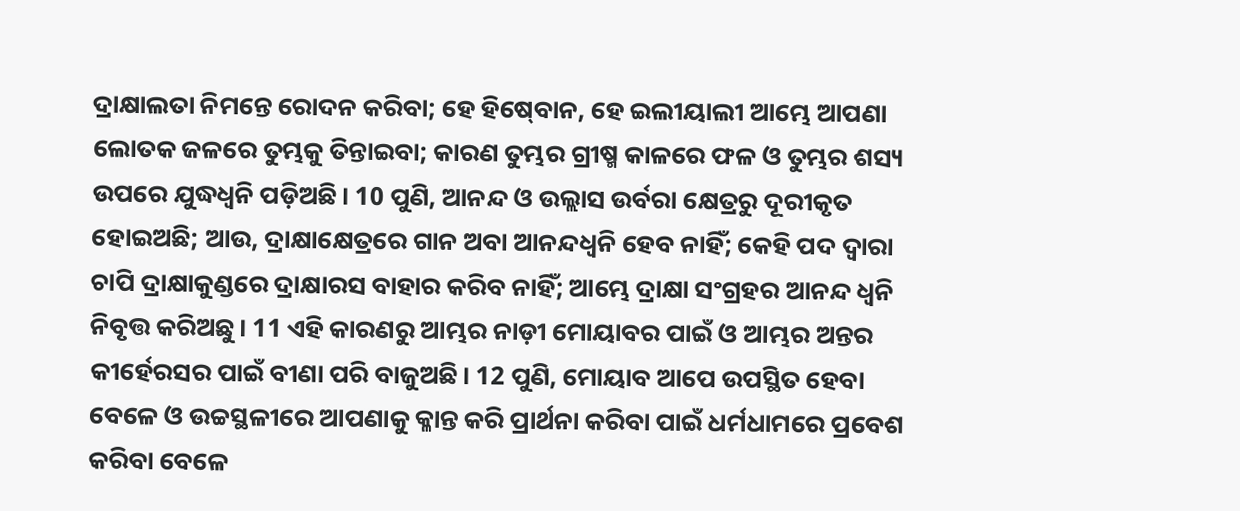ଦ୍ରାକ୍ଷାଲତା ନିମନ୍ତେ ରୋଦନ କରିବା; ହେ ହିଷ୍‍ବୋନ, ହେ ଇଲୀୟାଲୀ ଆମ୍ଭେ ଆପଣା ଲୋତକ ଜଳରେ ତୁମ୍ଭକୁ ତିନ୍ତାଇବା; କାରଣ ତୁମ୍ଭର ଗ୍ରୀଷ୍ମ କାଳରେ ଫଳ ଓ ତୁମ୍ଭର ଶସ୍ୟ ଉପରେ ଯୁଦ୍ଧଧ୍ୱନି ପଡ଼ିଅଛି। 10 ପୁଣି, ଆନନ୍ଦ ଓ ଉଲ୍ଲାସ ଉର୍ବରା କ୍ଷେତ୍ରରୁ ଦୂରୀକୃତ ହୋଇଅଛି; ଆଉ, ଦ୍ରାକ୍ଷାକ୍ଷେତ୍ରରେ ଗାନ ଅବା ଆନନ୍ଦଧ୍ୱନି ହେବ ନାହିଁ; କେହି ପଦ ଦ୍ୱାରା ଚାପି ଦ୍ରାକ୍ଷାକୁଣ୍ଡରେ ଦ୍ରାକ୍ଷାରସ ବାହାର କରିବ ନାହିଁ; ଆମ୍ଭେ ଦ୍ରାକ୍ଷା ସଂଗ୍ରହର ଆନନ୍ଦ ଧ୍ୱନି ନିବୃତ୍ତ କରିଅଛୁ। 11 ଏହି କାରଣରୁ ଆମ୍ଭର ନାଡ଼ୀ ମୋୟାବର ପାଇଁ ଓ ଆମ୍ଭର ଅନ୍ତର କୀର୍ହେରସର ପାଇଁ ବୀଣା ପରି ବାଜୁଅଛି। 12 ପୁଣି, ମୋୟାବ ଆପେ ଉପସ୍ଥିତ ହେବା ବେଳେ ଓ ଉଚ୍ଚସ୍ଥଳୀରେ ଆପଣାକୁ କ୍ଳାନ୍ତ କରି ପ୍ରାର୍ଥନା କରିବା ପାଇଁ ଧର୍ମଧାମରେ ପ୍ରବେଶ କରିବା ବେଳେ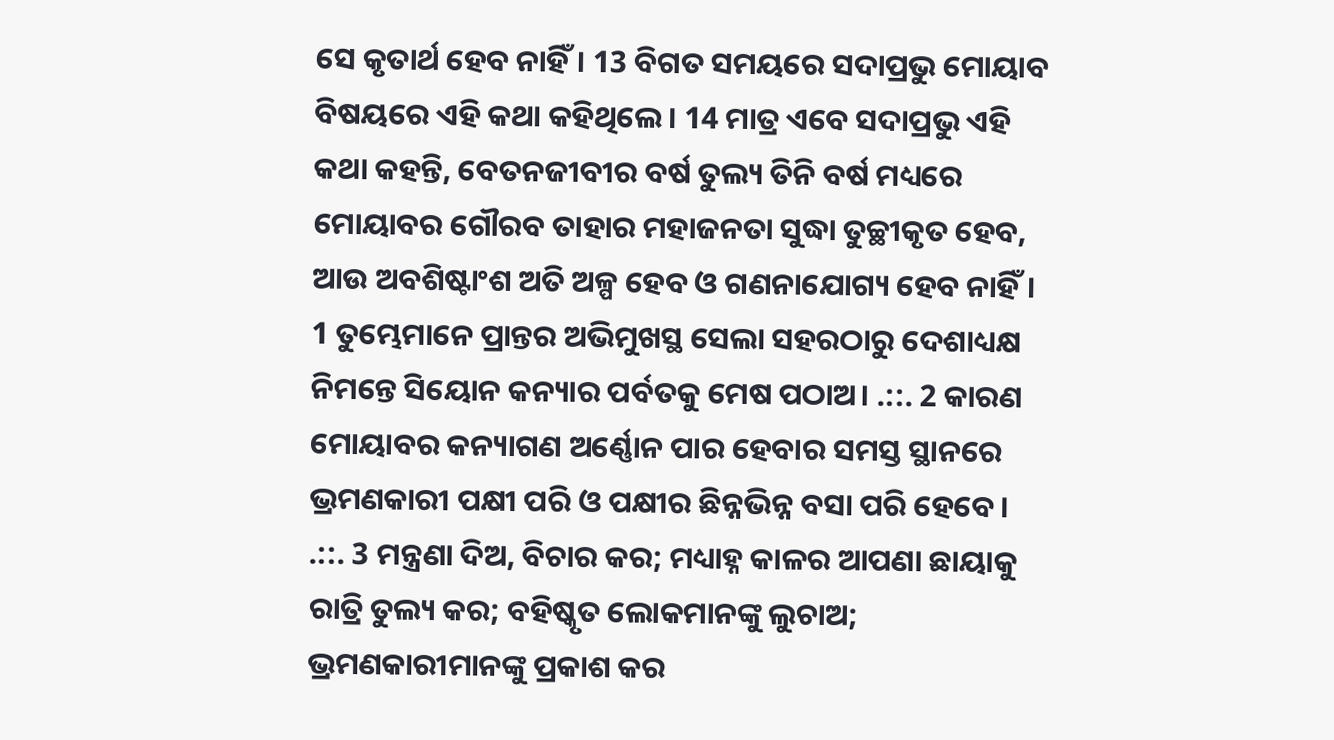ସେ କୃତାର୍ଥ ହେବ ନାହିଁ। 13 ବିଗତ ସମୟରେ ସଦାପ୍ରଭୁ ମୋୟାବ ବିଷୟରେ ଏହି କଥା କହିଥିଲେ। 14 ମାତ୍ର ଏବେ ସଦାପ୍ରଭୁ ଏହି କଥା କହନ୍ତି, ବେତନଜୀବୀର ବର୍ଷ ତୁଲ୍ୟ ତିନି ବର୍ଷ ମଧ୍ୟରେ ମୋୟାବର ଗୌରବ ତାହାର ମହାଜନତା ସୁଦ୍ଧା ତୁଚ୍ଛୀକୃତ ହେବ, ଆଉ ଅବଶିଷ୍ଟାଂଶ ଅତି ଅଳ୍ପ ହେବ ଓ ଗଣନାଯୋଗ୍ୟ ହେବ ନାହିଁ।
1 ତୁମ୍ଭେମାନେ ପ୍ରାନ୍ତର ଅଭିମୁଖସ୍ଥ ସେଲା ସହରଠାରୁ ଦେଶାଧ୍ୟକ୍ଷ ନିମନ୍ତେ ସିୟୋନ କନ୍ୟାର ପର୍ବତକୁ ମେଷ ପଠାଅ। .::. 2 କାରଣ ମୋୟାବର କନ୍ୟାଗଣ ଅର୍ଣ୍ଣୋନ ପାର ହେବାର ସମସ୍ତ ସ୍ଥାନରେ ଭ୍ରମଣକାରୀ ପକ୍ଷୀ ପରି ଓ ପକ୍ଷୀର ଛିନ୍ନଭିନ୍ନ ବସା ପରି ହେବେ। .::. 3 ମନ୍ତ୍ରଣା ଦିଅ, ବିଚାର କର; ମଧ୍ୟାହ୍ନ କାଳର ଆପଣା ଛାୟାକୁ ରାତ୍ରି ତୁଲ୍ୟ କର; ବହିଷ୍କୃତ ଲୋକମାନଙ୍କୁ ଲୁଚାଅ; ଭ୍ରମଣକାରୀମାନଙ୍କୁ ପ୍ରକାଶ କର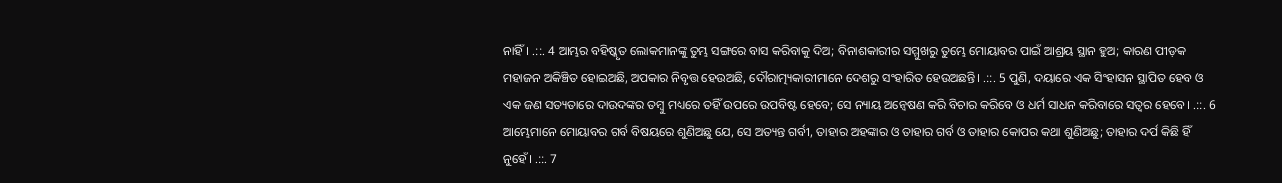ନାହିଁ। .::. 4 ଆମ୍ଭର ବହିଷ୍କୃତ ଲୋକମାନଙ୍କୁ ତୁମ୍ଭ ସଙ୍ଗରେ ବାସ କରିବାକୁ ଦିଅ; ବିନାଶକାରୀର ସମ୍ମୁଖରୁ ତୁମ୍ଭେ ମୋୟାବର ପାଇଁ ଆଶ୍ରୟ ସ୍ଥାନ ହୁଅ; କାରଣ ପୀଡ଼କ ମହାଜନ ଅକିଞ୍ଚିତ ହୋଇଅଛି, ଅପକାର ନିବୃତ୍ତ ହେଉଅଛି, ଦୌରାତ୍ମ୍ୟକାରୀମାନେ ଦେଶରୁ ସଂହାରିତ ହେଉଅଛନ୍ତି। .::. 5 ପୁଣି, ଦୟାରେ ଏକ ସିଂହାସନ ସ୍ଥାପିତ ହେବ ଓ ଏକ ଜଣ ସତ୍ୟତାରେ ଦାଉଦଙ୍କର ତମ୍ବୁ ମଧ୍ୟରେ ତହିଁ ଉପରେ ଉପବିଷ୍ଟ ହେବେ; ସେ ନ୍ୟାୟ ଅନ୍ଵେଷଣ କରି ବିଚାର କରିବେ ଓ ଧର୍ମ ସାଧନ କରିବାରେ ସତ୍ୱର ହେବେ। .::. 6 ଆମ୍ଭେମାନେ ମୋୟାବର ଗର୍ବ ବିଷୟରେ ଶୁଣିଅଛୁ ଯେ, ସେ ଅତ୍ୟନ୍ତ ଗର୍ବୀ, ତାହାର ଅହଙ୍କାର ଓ ତାହାର ଗର୍ବ ଓ ତାହାର କୋପର କଥା ଶୁଣିଅଛୁ; ତାହାର ଦର୍ପ କିଛି ହିଁ ନୁହେଁ। .::. 7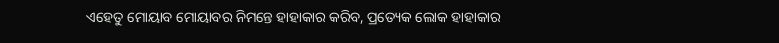ଏହେତୁ ମୋୟାବ ମୋୟାବର ନିମନ୍ତେ ହାହାକାର କରିବ, ପ୍ରତ୍ୟେକ ଲୋକ ହାହାକାର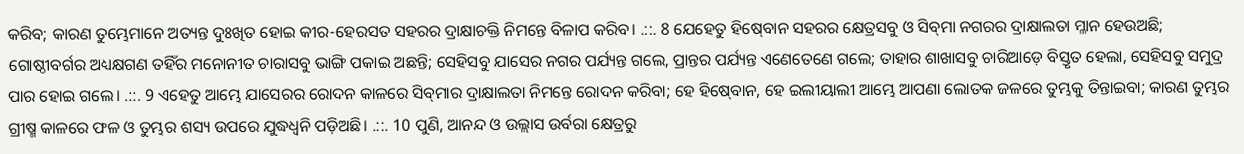କରିବ; କାରଣ ତୁମ୍ଭେମାନେ ଅତ୍ୟନ୍ତ ଦୁଃଖିତ ହୋଇ କୀର-ହେରସତ ସହରର ଦ୍ରାକ୍ଷାଚକ୍ତି ନିମନ୍ତେ ବିଳାପ କରିବ। .::. 8 ଯେହେତୁ ହିଷ୍‍ବୋନ ସହରର କ୍ଷେତ୍ରସବୁ ଓ ସିବ୍‍ମା ନଗରର ଦ୍ରାକ୍ଷାଲତା ମ୍ଳାନ ହେଉଅଛି; ଗୋଷ୍ଠୀବର୍ଗର ଅଧ୍ୟକ୍ଷଗଣ ତହିଁର ମନୋନୀତ ଚାରାସବୁ ଭାଙ୍ଗି ପକାଇ ଅଛନ୍ତି; ସେହିସବୁ ଯାସେର ନଗର ପର୍ଯ୍ୟନ୍ତ ଗଲେ, ପ୍ରାନ୍ତର ପର୍ଯ୍ୟନ୍ତ ଏଣେତେଣେ ଗଲେ; ତାହାର ଶାଖାସବୁ ଚାରିଆଡ଼େ ବିସ୍ତୃତ ହେଲା, ସେହିସବୁ ସମୁଦ୍ର ପାର ହୋଇ ଗଲେ। .::. 9 ଏହେତୁ ଆମ୍ଭେ ଯାସେରର ରୋଦନ କାଳରେ ସିବ୍‍ମାର ଦ୍ରାକ୍ଷାଲତା ନିମନ୍ତେ ରୋଦନ କରିବା; ହେ ହିଷ୍‍ବୋନ, ହେ ଇଲୀୟାଲୀ ଆମ୍ଭେ ଆପଣା ଲୋତକ ଜଳରେ ତୁମ୍ଭକୁ ତିନ୍ତାଇବା; କାରଣ ତୁମ୍ଭର ଗ୍ରୀଷ୍ମ କାଳରେ ଫଳ ଓ ତୁମ୍ଭର ଶସ୍ୟ ଉପରେ ଯୁଦ୍ଧଧ୍ୱନି ପଡ଼ିଅଛି। .::. 10 ପୁଣି, ଆନନ୍ଦ ଓ ଉଲ୍ଲାସ ଉର୍ବରା କ୍ଷେତ୍ରରୁ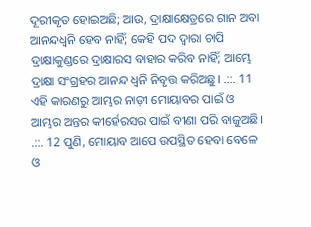ଦୂରୀକୃତ ହୋଇଅଛି; ଆଉ, ଦ୍ରାକ୍ଷାକ୍ଷେତ୍ରରେ ଗାନ ଅବା ଆନନ୍ଦଧ୍ୱନି ହେବ ନାହିଁ; କେହି ପଦ ଦ୍ୱାରା ଚାପି ଦ୍ରାକ୍ଷାକୁଣ୍ଡରେ ଦ୍ରାକ୍ଷାରସ ବାହାର କରିବ ନାହିଁ; ଆମ୍ଭେ ଦ୍ରାକ୍ଷା ସଂଗ୍ରହର ଆନନ୍ଦ ଧ୍ୱନି ନିବୃତ୍ତ କରିଅଛୁ। .::. 11 ଏହି କାରଣରୁ ଆମ୍ଭର ନାଡ଼ୀ ମୋୟାବର ପାଇଁ ଓ ଆମ୍ଭର ଅନ୍ତର କୀର୍ହେରସର ପାଇଁ ବୀଣା ପରି ବାଜୁଅଛି। .::. 12 ପୁଣି, ମୋୟାବ ଆପେ ଉପସ୍ଥିତ ହେବା ବେଳେ ଓ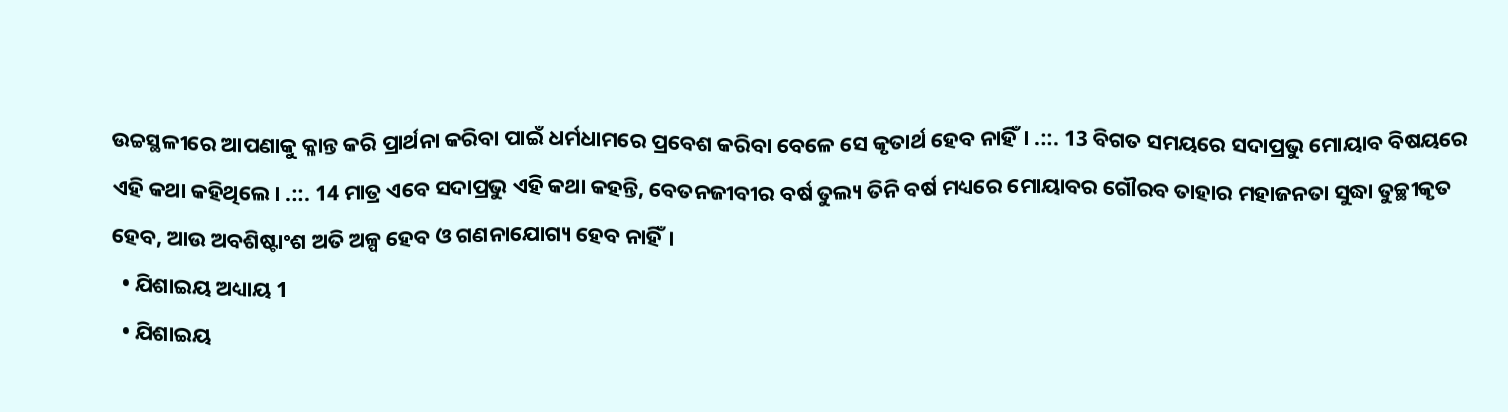ଉଚ୍ଚସ୍ଥଳୀରେ ଆପଣାକୁ କ୍ଳାନ୍ତ କରି ପ୍ରାର୍ଥନା କରିବା ପାଇଁ ଧର୍ମଧାମରେ ପ୍ରବେଶ କରିବା ବେଳେ ସେ କୃତାର୍ଥ ହେବ ନାହିଁ। .::. 13 ବିଗତ ସମୟରେ ସଦାପ୍ରଭୁ ମୋୟାବ ବିଷୟରେ ଏହି କଥା କହିଥିଲେ। .::. 14 ମାତ୍ର ଏବେ ସଦାପ୍ରଭୁ ଏହି କଥା କହନ୍ତି, ବେତନଜୀବୀର ବର୍ଷ ତୁଲ୍ୟ ତିନି ବର୍ଷ ମଧ୍ୟରେ ମୋୟାବର ଗୌରବ ତାହାର ମହାଜନତା ସୁଦ୍ଧା ତୁଚ୍ଛୀକୃତ ହେବ, ଆଉ ଅବଶିଷ୍ଟାଂଶ ଅତି ଅଳ୍ପ ହେବ ଓ ଗଣନାଯୋଗ୍ୟ ହେବ ନାହିଁ।
  • ଯିଶାଇୟ ଅଧ୍ୟାୟ 1
  • ଯିଶାଇୟ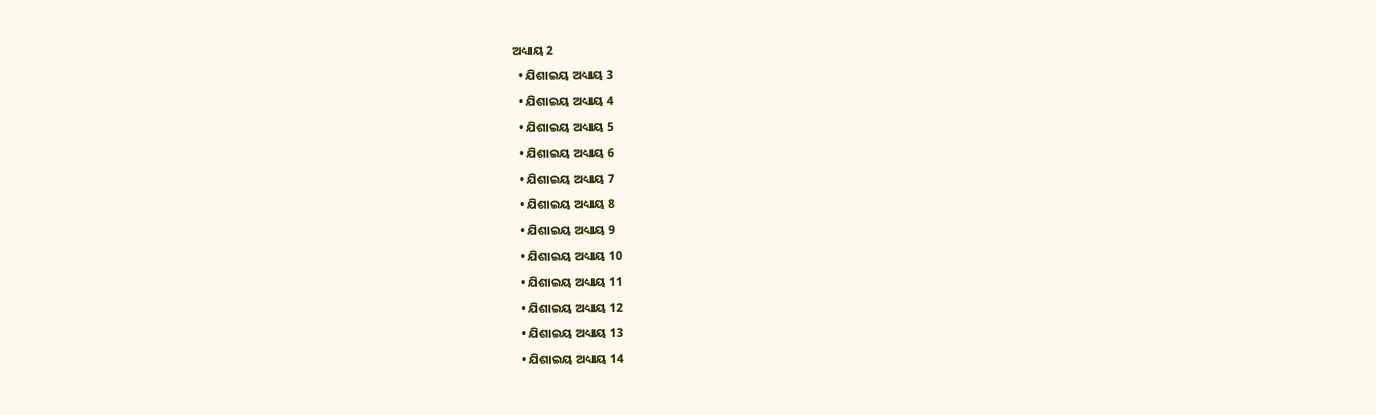ଅଧ୍ୟାୟ 2
  • ଯିଶାଇୟ ଅଧ୍ୟାୟ 3
  • ଯିଶାଇୟ ଅଧ୍ୟାୟ 4
  • ଯିଶାଇୟ ଅଧ୍ୟାୟ 5
  • ଯିଶାଇୟ ଅଧ୍ୟାୟ 6
  • ଯିଶାଇୟ ଅଧ୍ୟାୟ 7
  • ଯିଶାଇୟ ଅଧ୍ୟାୟ 8
  • ଯିଶାଇୟ ଅଧ୍ୟାୟ 9
  • ଯିଶାଇୟ ଅଧ୍ୟାୟ 10
  • ଯିଶାଇୟ ଅଧ୍ୟାୟ 11
  • ଯିଶାଇୟ ଅଧ୍ୟାୟ 12
  • ଯିଶାଇୟ ଅଧ୍ୟାୟ 13
  • ଯିଶାଇୟ ଅଧ୍ୟାୟ 14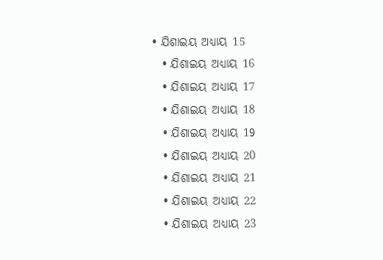• ଯିଶାଇୟ ଅଧ୍ୟାୟ 15
  • ଯିଶାଇୟ ଅଧ୍ୟାୟ 16
  • ଯିଶାଇୟ ଅଧ୍ୟାୟ 17
  • ଯିଶାଇୟ ଅଧ୍ୟାୟ 18
  • ଯିଶାଇୟ ଅଧ୍ୟାୟ 19
  • ଯିଶାଇୟ ଅଧ୍ୟାୟ 20
  • ଯିଶାଇୟ ଅଧ୍ୟାୟ 21
  • ଯିଶାଇୟ ଅଧ୍ୟାୟ 22
  • ଯିଶାଇୟ ଅଧ୍ୟାୟ 23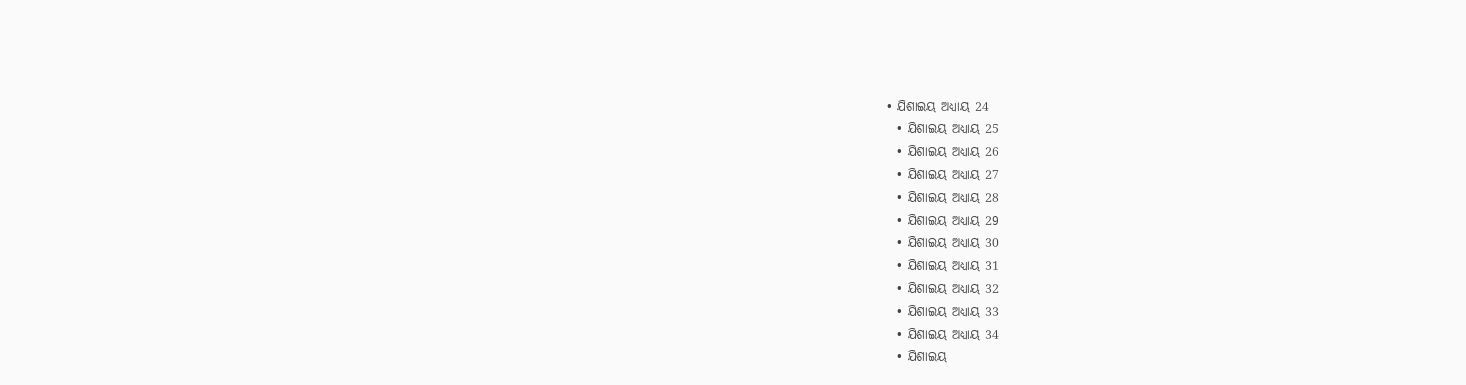• ଯିଶାଇୟ ଅଧ୍ୟାୟ 24
  • ଯିଶାଇୟ ଅଧ୍ୟାୟ 25
  • ଯିଶାଇୟ ଅଧ୍ୟାୟ 26
  • ଯିଶାଇୟ ଅଧ୍ୟାୟ 27
  • ଯିଶାଇୟ ଅଧ୍ୟାୟ 28
  • ଯିଶାଇୟ ଅଧ୍ୟାୟ 29
  • ଯିଶାଇୟ ଅଧ୍ୟାୟ 30
  • ଯିଶାଇୟ ଅଧ୍ୟାୟ 31
  • ଯିଶାଇୟ ଅଧ୍ୟାୟ 32
  • ଯିଶାଇୟ ଅଧ୍ୟାୟ 33
  • ଯିଶାଇୟ ଅଧ୍ୟାୟ 34
  • ଯିଶାଇୟ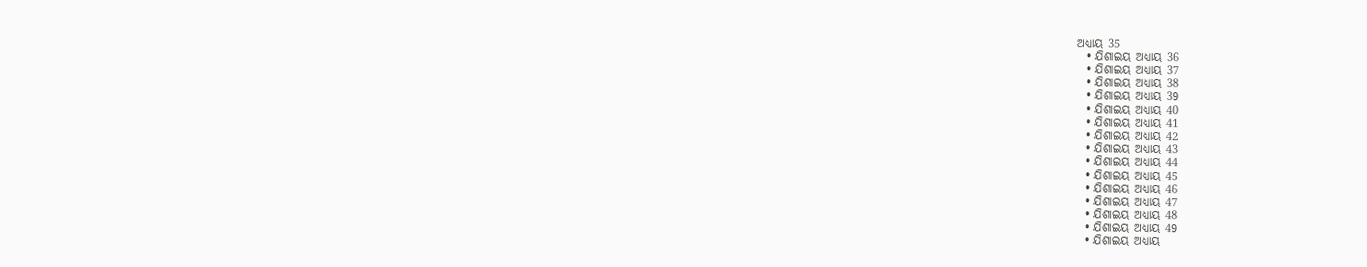ଅଧ୍ୟାୟ 35
  • ଯିଶାଇୟ ଅଧ୍ୟାୟ 36
  • ଯିଶାଇୟ ଅଧ୍ୟାୟ 37
  • ଯିଶାଇୟ ଅଧ୍ୟାୟ 38
  • ଯିଶାଇୟ ଅଧ୍ୟାୟ 39
  • ଯିଶାଇୟ ଅଧ୍ୟାୟ 40
  • ଯିଶାଇୟ ଅଧ୍ୟାୟ 41
  • ଯିଶାଇୟ ଅଧ୍ୟାୟ 42
  • ଯିଶାଇୟ ଅଧ୍ୟାୟ 43
  • ଯିଶାଇୟ ଅଧ୍ୟାୟ 44
  • ଯିଶାଇୟ ଅଧ୍ୟାୟ 45
  • ଯିଶାଇୟ ଅଧ୍ୟାୟ 46
  • ଯିଶାଇୟ ଅଧ୍ୟାୟ 47
  • ଯିଶାଇୟ ଅଧ୍ୟାୟ 48
  • ଯିଶାଇୟ ଅଧ୍ୟାୟ 49
  • ଯିଶାଇୟ ଅଧ୍ୟାୟ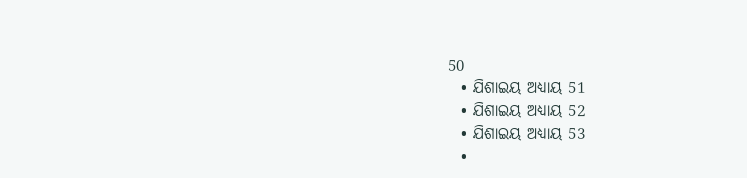50
  • ଯିଶାଇୟ ଅଧ୍ୟାୟ 51
  • ଯିଶାଇୟ ଅଧ୍ୟାୟ 52
  • ଯିଶାଇୟ ଅଧ୍ୟାୟ 53
  •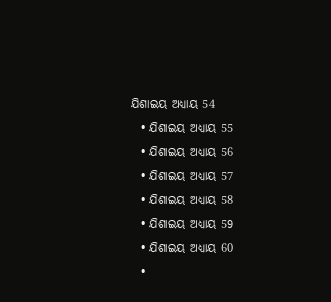ଯିଶାଇୟ ଅଧ୍ୟାୟ 54
  • ଯିଶାଇୟ ଅଧ୍ୟାୟ 55
  • ଯିଶାଇୟ ଅଧ୍ୟାୟ 56
  • ଯିଶାଇୟ ଅଧ୍ୟାୟ 57
  • ଯିଶାଇୟ ଅଧ୍ୟାୟ 58
  • ଯିଶାଇୟ ଅଧ୍ୟାୟ 59
  • ଯିଶାଇୟ ଅଧ୍ୟାୟ 60
  •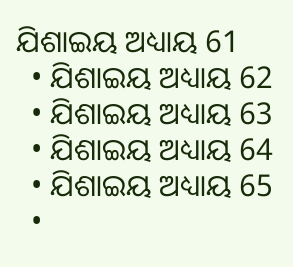ଯିଶାଇୟ ଅଧ୍ୟାୟ 61
  • ଯିଶାଇୟ ଅଧ୍ୟାୟ 62
  • ଯିଶାଇୟ ଅଧ୍ୟାୟ 63
  • ଯିଶାଇୟ ଅଧ୍ୟାୟ 64
  • ଯିଶାଇୟ ଅଧ୍ୟାୟ 65
  •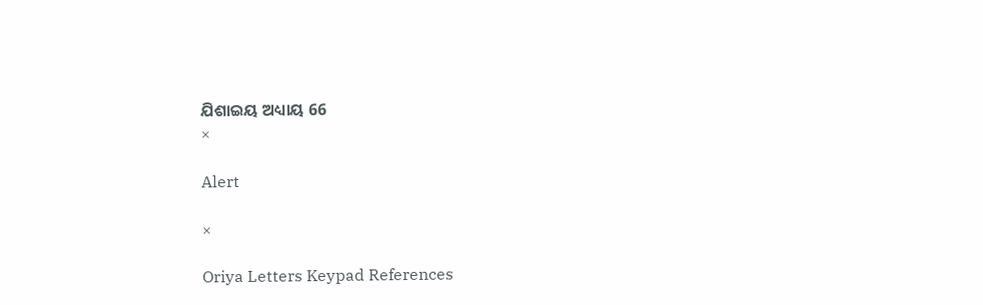ଯିଶାଇୟ ଅଧ୍ୟାୟ 66
×

Alert

×

Oriya Letters Keypad References